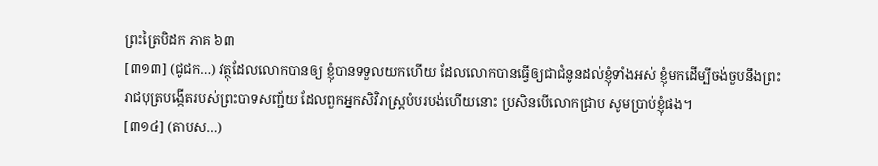ព្រះត្រៃបិដក ភាគ ៦៣
[៣១៣] (ជូជក…) វត្ថុដែលលោកបានឲ្យ ខ្ញុំបានទទួលយកហើយ ដែលលោកបានធើ្វឲ្យជាជំនូនដល់ខ្ញុំទាំងអស់ ខ្ញុំមកដើម្បីចង់ចួបនឹងព្រះរាជបុត្របង្កើតរបស់ព្រះបាទសញ្ជ័យ ដែលពួកអ្នកសិវិរាស្រ្តបំបរបង់ហើយនោះ ប្រសិនបើលោកជ្រាប សូមប្រាប់ខ្ញុំផង។
[៣១៤] (តាបស…)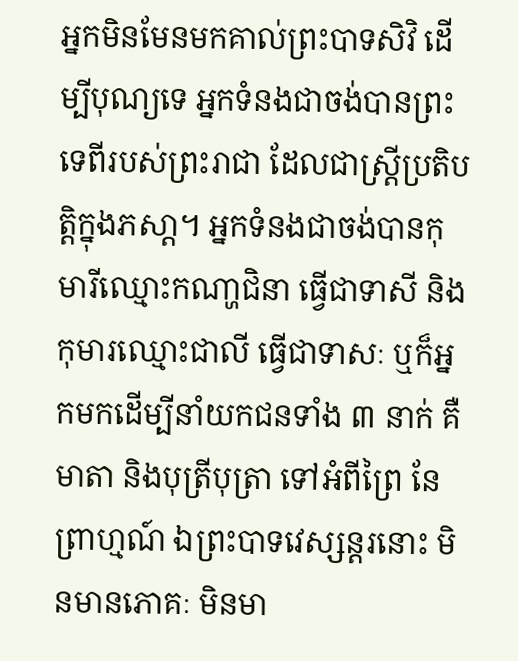អ្នកមិនមែនមកគាល់ព្រះបាទសិវិ ដើម្បីបុណ្យទេ អ្នកទំនងជាចង់បានព្រះទេពីរបស់ព្រះរាជា ដែលជាស្រ្តីប្រតិបតិ្តក្នុងភសា្ត។ អ្នកទំនងជាចង់បានកុមារីឈ្មោះកណា្ហជិនា ធើ្វជាទាសី និងកុមារឈ្មោះជាលី ធើ្វជាទាសៈ ឬក៏អ្នកមកដើម្បីនាំយកជនទាំង ៣ នាក់ គឺមាតា និងបុត្រីបុត្រា ទៅអំពីព្រៃ នែព្រាហ្មណ៍ ឯព្រះបាទវេស្សន្តរនោះ មិនមានភោគៈ មិនមា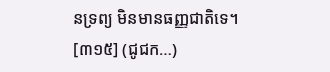នទ្រព្យ មិនមានធញ្ញជាតិទេ។
[៣១៥] (ជូជក…)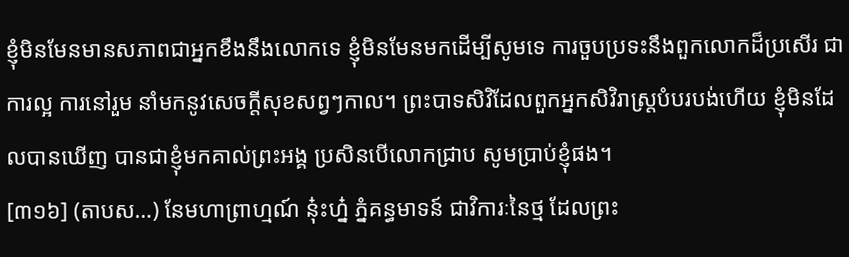ខ្ញុំមិនមែនមានសភាពជាអ្នកខឹងនឹងលោកទេ ខ្ញុំមិនមែនមកដើម្បីសូមទេ ការចួបប្រទះនឹងពួកលោកដ៏ប្រសើរ ជាការល្អ ការនៅរួម នាំមកនូវសេចក្តីសុខសព្វៗកាល។ ព្រះបាទសិវិដែលពួកអ្នកសិវិរាស្រ្តបំបរបង់ហើយ ខ្ញុំមិនដែលបានឃើញ បានជាខ្ញុំមកគាល់ព្រះអង្គ ប្រសិនបើលោកជ្រាប សូមប្រាប់ខ្ញុំផង។
[៣១៦] (តាបស…) នែមហាព្រាហ្មណ៍ នុ៎ះហ្ន៎ ភ្នំគន្ធមាទន៍ ជាវិការៈនៃថ្ម ដែលព្រះ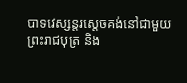បាទវេស្សន្តរសេ្តចគង់នៅជាមួយព្រះរាជបុត្រ និង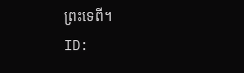ព្រះទេពី។
ID: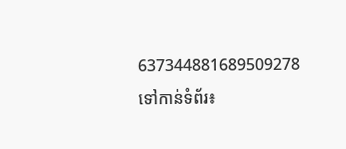637344881689509278
ទៅកាន់ទំព័រ៖